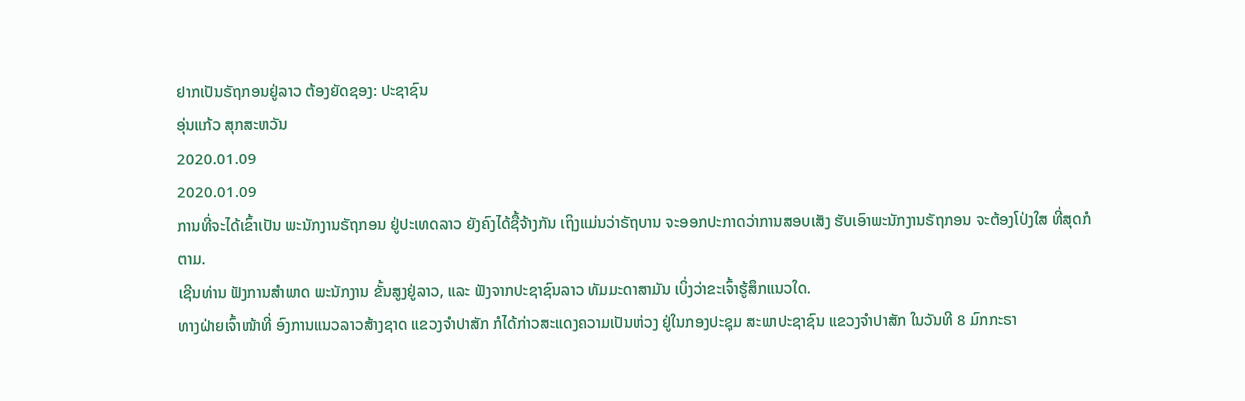ຢາກເປັນຣັຖກອນຢູ່ລາວ ຕ້ອງຍັດຊອງ: ປະຊາຊົນ
ອຸ່ນແກ້ວ ສຸກສະຫວັນ
2020.01.09
2020.01.09
ການທີ່ຈະໄດ້ເຂົ້າເປັນ ພະນັກງານຣັຖກອນ ຢູ່ປະເທດລາວ ຍັງຄົງໄດ້ຊື້ຈ້າງກັນ ເຖິງແມ່ນວ່າຣັຖບານ ຈະອອກປະກາດວ່າການສອບເສັງ ຮັບເອົາພະນັກງານຣັຖກອນ ຈະຕ້ອງໂປ່ງໃສ ທີ່ສຸດກໍຕາມ.
ເຊີນທ່ານ ຟັງການສຳພາດ ພະນັກງານ ຂັ້ນສູງຢູ່ລາວ, ແລະ ຟັງຈາກປະຊາຊົນລາວ ທັມມະດາສາມັນ ເບິ່ງວ່າຂະເຈົ້າຮູ້ສຶກແນວໃດ.
ທາງຝ່າຍເຈົ້າໜ້າທີ່ ອົງການແນວລາວສ້າງຊາດ ແຂວງຈຳປາສັກ ກໍໄດ້ກ່າວສະແດງຄວາມເປັນຫ່ວງ ຢູ່ໃນກອງປະຊຸມ ສະພາປະຊາຊົນ ແຂວງຈຳປາສັກ ໃນວັນທີ 8 ມົກກະຣາ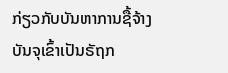ກ່ຽວກັບບັນຫາການຊື້ຈ້າງ ບັນຈຸເຂົ້າເປັນຣັຖກ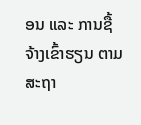ອນ ແລະ ການຊື້ຈ້າງເຂົ້າຮຽນ ຕາມສະຖາ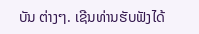ບັນ ຕ່າງໆ. ເຊີນທ່ານຮັບຟັງໄດ້